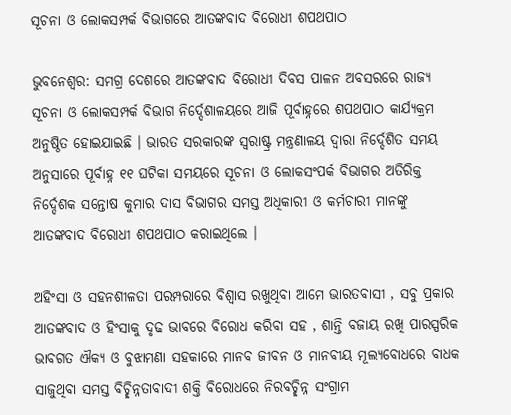ସୂଚନା ଓ ଲୋକସମ୍ପର୍କ ବିଭାଗରେ ଆତଙ୍କବାଦ ବିରୋଧୀ ଶପଥପାଠ

ଭୁବନେଶ୍ବର: ସମଗ୍ର ଦେଶରେ ଆତଙ୍କବାଦ ବିରୋଧୀ ଦିବସ ପାଳନ ଅବସରରେ ରାଜ୍ୟ ସୂଚନା ଓ ଲୋକସମ୍ପର୍କ ବିଭାଗ ନିର୍ଦ୍ଦେଶାଳୟରେ ଆଜି ପୂର୍ବାହ୍ନରେ ଶପଥପାଠ କାର୍ଯ୍ୟକ୍ରମ ଅନୁଷ୍ଠିତ ହୋଇଯାଇଛି । ଭାରତ ସରକାରଙ୍କ ସ୍ଵରାଷ୍ଟ୍ର ମନ୍ତ୍ରଣାଳୟ ଦ୍ବାରା ନିର୍ଦ୍ଦେଶିତ ସମୟ ଅନୁସାରେ ପୂର୍ବାହ୍ନ ୧୧ ଘଟିକା ସମୟରେ ସୂଚନା ଓ ଲୋକସଂପର୍କ ବିଭାଗର ଅତିରିକ୍ତ ନିର୍ଦ୍ଦେଶକ ସନ୍ତୋଷ କୁମାର ଦାସ ବିଭାଗର ସମସ୍ତ ଅଧିକାରୀ ଓ କର୍ମଚାରୀ ମାନଙ୍କୁ ଆତଙ୍କବାଦ ବିରୋଧୀ ଶପଥପାଠ କରାଇଥିଲେ ।

ଅହିଂସା ଓ ସହନଶୀଳତା ପରମ୍ପରାରେ ବିଶ୍ବାସ ରଖୁଥିବା ଆମେ ଭାରତବାସୀ , ସବୁ ପ୍ରକାର ଆତଙ୍କବାଦ ଓ ହିଂସାକୁ ଦୃଢ ଭାବରେ ବିରୋଧ କରିବା ସହ , ଶାନ୍ତି ବଜାୟ ରଖି ପାରସ୍ପରିକ ଭାବଗତ ଐକ୍ୟ ଓ ବୁଝାମଣା ସହକାରେ ମାନବ ଜୀବନ ଓ ମାନବୀୟ ମୂଲ୍ୟବୋଧରେ ବାଧକ ସାଜୁଥିବା ସମସ୍ତ ବିଚ୍ଛିନ୍ନତାବାଦୀ ଶକ୍ତି ବିରୋଧରେ ନିରବଚ୍ଛିନ୍ନ ସଂଗ୍ରାମ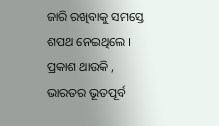ଜାରି ରଖିବାକୁ ସମସ୍ତେ ଶପଥ ନେଇଥିଲେ । ପ୍ରକାଶ ଥାଉକି , ଭାରତର ଭୂତପୂର୍ବ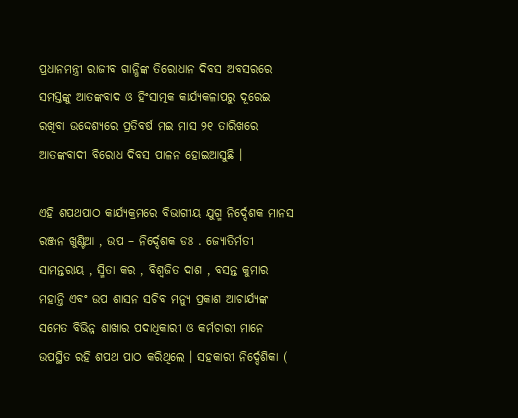ପ୍ରଧାନମନ୍ତ୍ରୀ ରାଜୀବ ଗାନ୍ଧିଙ୍କ ତିରୋଧାନ ଦିବସ ଅବସରରେ ସମସ୍ତଙ୍କୁ ଆତଙ୍କବାଦ ଓ ହିଂସାତ୍ମକ କାର୍ଯ୍ୟକଳାପରୁ ଦୂରେଇ ରଖିବା ଉଦ୍ଦେଶ୍ୟରେ ପ୍ରତିବର୍ଷ ମଇ ମାସ ୨୧ ତାରିଖରେ ଆତଙ୍କବାଦୀ ବିରୋଧ ଦିବସ ପାଳନ ହୋଇଆସୁଛି ।

ଏହି ଶପଥପାଠ କାର୍ଯ୍ୟକ୍ରମରେ ବିଭାଗୀୟ ଯୁଗ୍ମ ନିର୍ଦ୍ଦେଶକ ମାନସ ରଞ୍ଜନ ଖୁଣ୍ଟିଆ , ଉପ – ନିର୍ଦ୍ଦେଶକ ଡଃ . ଜ୍ୟୋତିର୍ମତୀ ସାମନ୍ତରାୟ , ସ୍ମିତା କର , ବିଶ୍ବଜିତ ଦାଶ , ବସନ୍ତ କୁମାର ମହାନ୍ତି ଏବଂ ଉପ ଶାସନ ସଚିବ ମନ୍ୟୁ ପ୍ରକାଶ ଆଚାର୍ଯ୍ୟଙ୍କ ସମେତ ବିଭିନ୍ନ ଶାଖାର ପଦାଧିକାରୀ ଓ କର୍ମଚାରୀ ମାନେ ଉପସ୍ଥିତ ରହି ଶପଥ ପାଠ କରିଥିଲେ । ସହକାରୀ ନିର୍ଦ୍ଦେଶିକା (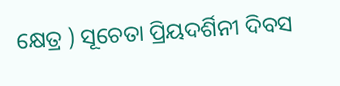କ୍ଷେତ୍ର ) ସୂଚେତା ପ୍ରିୟଦର୍ଶିନୀ ଦିବସ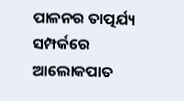ପାଳନର ତାତ୍ପର୍ଯ୍ୟ ସମ୍ପର୍କରେ ଆଲୋକପାତ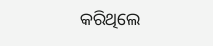କରିଥିଲେ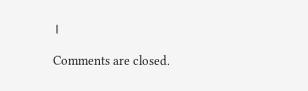।

Comments are closed.